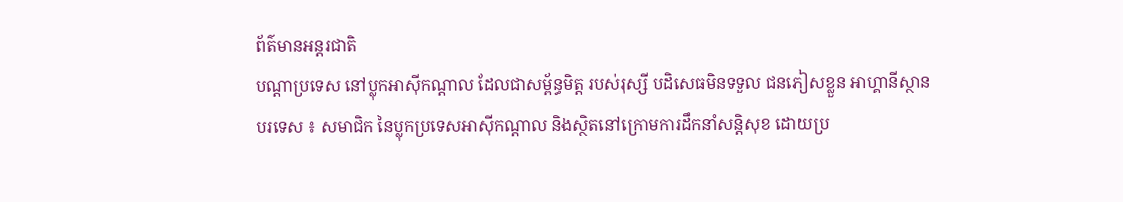ព័ត៌មានអន្តរជាតិ
បណ្តាប្រទេស នៅប្លុកអាស៊ីកណ្តាល ដែលជាសម្ព័ន្ធមិត្ត របស់រុស្សី បដិសេធមិនទទួល ជនភៀសខ្លួន អាហ្គានីស្ថាន
បរទេស ៖ សមាជិក នៃប្លុកប្រទេសអាស៊ីកណ្តាល និងស្ថិតនៅក្រោមការដឹកនាំសន្តិសុខ ដោយប្រ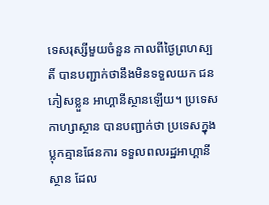ទេសរុស្សីមួយចំនួន កាលពីថ្ងៃព្រហស្បតិ៍ បានបញ្ជាក់ថានឹងមិនទទួលយក ជនភៀសខ្លួន អាហ្គានីស្ថានឡើយ។ ប្រទេស កាហ្សាស្ថាន បានបញ្ជាក់ថា ប្រទេសក្នុងប្លុកគ្មានផែនការ ទទួលពលរដ្ឋអាហ្គានីស្ថាន ដែល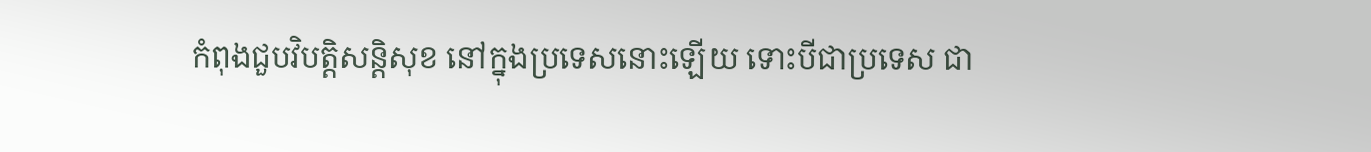កំពុងជួបវិបត្តិសន្តិសុខ នៅក្នុងប្រទេសនោះឡើយ ទោះបីជាប្រទេស ជា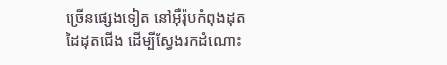ច្រើនផ្សេងទៀត នៅអ៊ឺរ៉ុបកំពុងដុតដៃដុតជើង ដើម្បីស្វែងរកដំណោះ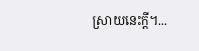ស្រាយនេះក្តី។...